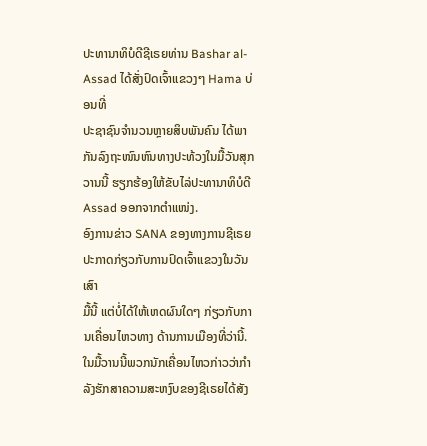ປະທານາທິບໍດີຊີເຣຍທ່ານ Bashar al-Assad ໄດ້ສັ່ງປົດເຈົ້າແຂວງໆ Hama ບ່ອນທີ່
ປະຊາຊົນຈຳນວນຫຼາຍສິບພັນຄົນ ໄດ້ພາກັນລົງຖະໜົນຫົນທາງປະທ້ວງໃນມື້ວັນສຸກວານນີ້ ຮຽກຮ້ອງໃຫ້ຂັບໄລ່ປະທານາທິບໍດີ Assad ອອກຈາກຕຳແໜ່ງ.
ອົງການຂ່າວ SANA ຂອງທາງການຊີເຣຍປະກາດກ່ຽວກັບການປົດເຈົ້າແຂວງໃນວັນເສົາ
ມື້ນີ້ ແຕ່ບໍ່ໄດ້ໃຫ້ເຫດຜົນໃດໆ ກ່ຽວກັບການເຄື່ອນໄຫວທາງ ດ້ານການເມືອງທີ່ວ່ານີ້.
ໃນມື້ວານນີ້ພວກນັກເຄື່ອນໄຫວກ່າວວ່າກຳລັງຮັກສາຄວາມສະຫງົບຂອງຊີເຣຍໄດ້ສັງ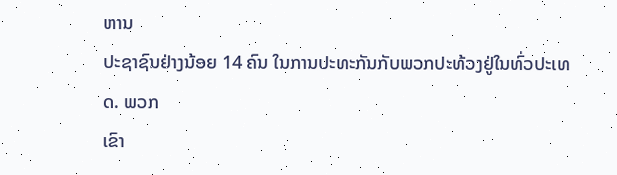ຫານ
ປະຊາຊົນຢ່າງນ້ອຍ 14 ຄົນ ໃນການປະທະກັນກັບພວກປະທ້ວງຢູ່ໃນທົ່ວປະເທດ. ພວກ
ເຂົາ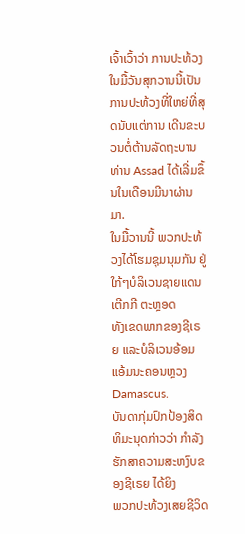ເຈົ້າເວົ້າວ່າ ການປະທ້ວງໃນມື້ວັນສຸກວານນີ້ເປັນການປະທ້ວງທີ່ໃຫຍ່ທີ່ສຸດນັບແຕ່ການ ເດີນຂະບວນຕໍ່ຕ້ານລັດຖະບານທ່ານ Assad ໄດ້ເລີ່ມຂຶ້ນໃນເດືອນມີນາຜ່ານມາ.
ໃນມື້ວານນີ້ ພວກປະທ້ວງໄດ້ໂຮມຊຸມນຸມກັນ ຢູ່ໃກ້ໆບໍລິເວນຊາຍແດນເຕີກກີ ຕະຫຼອດ
ທັງເຂດພາກຂອງຊີເຣຍ ແລະບໍລິເວນອ້ອມແອ້ມນະຄອນຫຼວງ Damascus.
ບັນດາກຸ່ມປົກປ້ອງສິດທິມະນຸດກ່າວວ່າ ກຳລັງຮັກສາຄວາມສະຫງົບຂອງຊີເຣຍ ໄດ້ຍິງ
ພວກປະທ້ວງເສຍຊີວິດ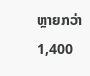ຫຼາຍກວ່າ 1,400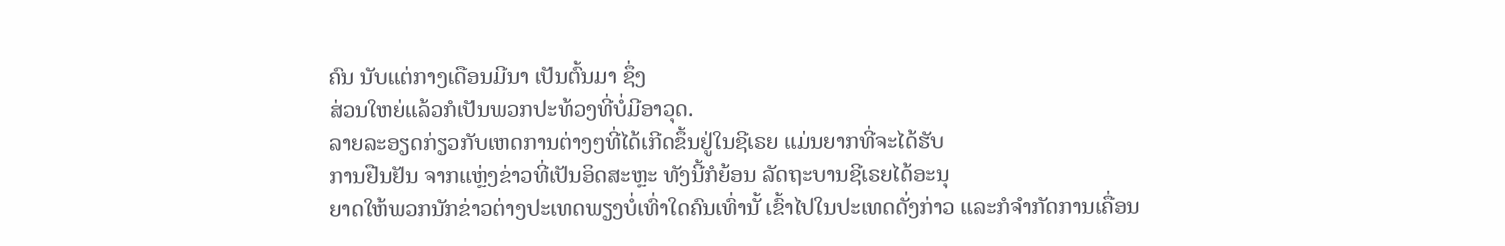ຄົນ ນັບແຕ່ກາງເດືອນມີນາ ເປັນຕົ້ນມາ ຊຶ່ງ
ສ່ວນໃຫຍ່ແລ້ວກໍເປັນພວກປະທ້ວງທີ່ບໍ່ມີອາວຸດ.
ລາຍລະອຽດກ່ຽວກັບເຫດການຕ່າງໆທີ່ໄດ້ເກີດຂຶ້ນຢູ່ໃນຊີເຣຍ ແມ່ນຍາກທີ່ຈະໄດ້ຮັບ
ການຢືນຢັນ ຈາກແຫຼ່ງຂ່າວທີ່ເປັນອິດສະຫຼະ ທັງນີ້ກໍຍ້ອນ ລັດຖະບານຊີເຣຍໄດ້ອະນຸ
ຍາດໃຫ້ພວກນັກຂ່າວຕ່າງປະເທດພຽງບໍ່ເທົ່າໃດຄົນເທົ່ານັ້ ເຂົ້າໄປໃນປະເທດດັ່ງກ່າວ ແລະກໍຈຳກັດການເຄື່ອນ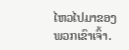ໄຫວໄປມາຂອງພວກເຂົາເຈົ້າ.